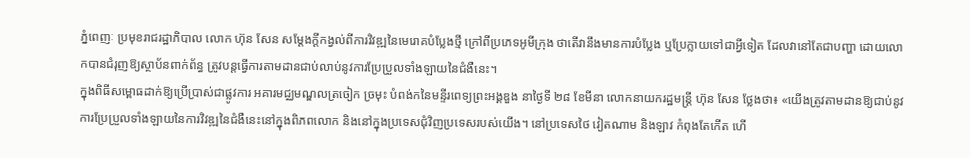ភ្នំពេញៈ ប្រមុខរាជរដ្ឋាភិបាល លោក ហ៊ុន សែន សម្តែងក្តីកង្វល់ពីការវិវឌ្ឍនៃមេរោគបំប្លែងថ្មី ក្រៅពីប្រភេទអូមីក្រុង ថាតើវានឹងមានការបំប្លែង ឬប្រែក្លាយទៅជាអ្វីទៀត ដែលវានៅតែជាបញ្ហា ដោយលោកបានជំរុញឱ្យស្ថាប័នពាក់ព័ន្ធ ត្រូវបន្តធ្វើការតាមដានជាប់លាប់នូវការប្រែប្រួលទាំងឡាយនៃជំងឺនេះ។
ក្នុងពិធីសម្ពោធដាក់ឱ្យប្រើប្រាស់ជាផ្លូវការ អគារមជ្ឈមណ្ឌលត្រចៀក ច្រមុះ បំពង់កនៃមនី្ទរពេទ្យព្រះអង្គឌួង នាថ្ងៃទី ២៨ ខែមីនា លោកនាយករដ្ឋមន្ត្រី ហ៊ុន សែន ថ្លែងថា៖ «យើងត្រូវតាមដានឱ្យជាប់នូវការប្រែប្រួលទាំងឡាយនៃការវិវឌ្ឍនៃជំងឺនេះនៅក្នុងពិភពលោក និងនៅក្នុងប្រទេសជុំវិញប្រទេសរបស់យើង។ នៅប្រទេសថៃ វៀតណាម និងឡាវ កំពុងតែកើត ហើ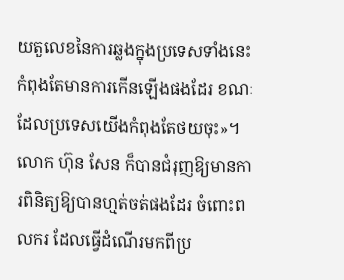យតួលេខនៃការឆ្លងក្នុងប្រទេសទាំងនេះកំពុងតែមានការកើនឡើងផងដែរ ខណៈដែលប្រទេសយើងកំពុងតែថយចុះ»។
លោក ហ៊ុន សែន ក៏បានជំរុញឱ្យមានការពិនិត្យឱ្យបានហ្មត់ចត់ផងដែរ ចំពោះពលករ ដែលធ្វើដំណើរមកពីប្រ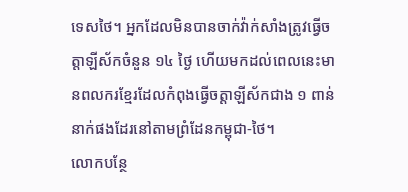ទេសថៃ។ អ្នកដែលមិនបានចាក់វ៉ាក់សាំងត្រូវធ្វើចត្តាឡីស័កចំនួន ១៤ ថ្ងៃ ហើយមកដល់ពេលនេះមានពលករខ្មែរដែលកំពុងធ្វើចត្តាឡីស័កជាង ១ ពាន់នាក់ផងដែរនៅតាមព្រំដែនកម្ពុជា-ថៃ។
លោកបន្ថែ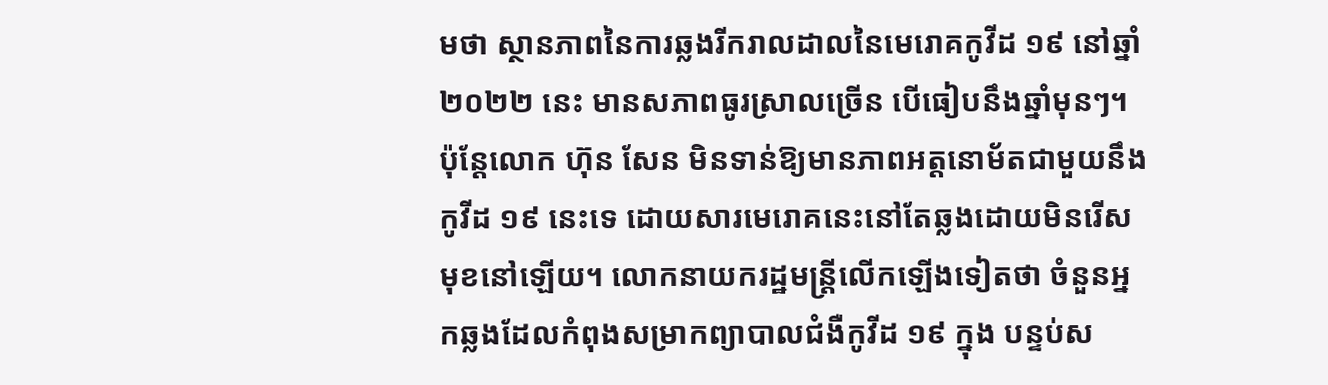មថា ស្ថានភាពនៃការឆ្លងរីករាលដាលនៃមេរោគកូវីដ ១៩ នៅឆ្នាំ ២០២២ នេះ មានសភាពធូរស្រាលច្រើន បើធៀបនឹងឆ្នាំមុនៗ។ ប៉ុន្តែលោក ហ៊ុន សែន មិនទាន់ឱ្យមានភាពអត្តនោម័តជាមួយនឹងកូវីដ ១៩ នេះទេ ដោយសារមេរោគនេះនៅតែឆ្លងដោយមិនរើសមុខនៅឡើយ។ លោកនាយករដ្ឋមន្ត្រីលើកឡើងទៀតថា ចំនួនអ្នកឆ្លងដែលកំពុងសម្រាកព្យាបាលជំងឺកូវីដ ១៩ ក្នុង បន្ទប់ស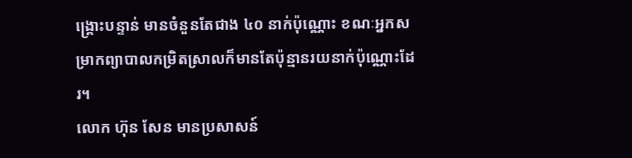ង្គ្រោះបន្ទាន់ មានចំនួនតែជាង ៤០ នាក់ប៉ុណ្ណោះ ខណៈអ្នកសម្រាកព្យាបាលកម្រិតស្រាលក៏មានតែប៉ុន្មានរយនាក់ប៉ុណ្ណោះដែរ។
លោក ហ៊ុន សែន មានប្រសាសន៍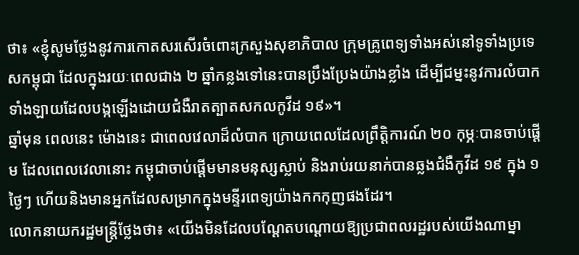ថា៖ «ខ្ញុំសូមថ្លែងនូវការកោតសរសើរចំពោះក្រសួងសុខាភិបាល ក្រុមគ្រូពេទ្យទាំងអស់នៅទូទាំងប្រទេសកម្ពុជា ដែលក្នុងរយៈពេលជាង ២ ឆ្នាំកន្លងទៅនេះបានប្រឹងប្រែងយ៉ាងខ្លាំង ដើម្បីជម្នះនូវការលំបាកទាំងឡាយដែលបង្កឡើងដោយជំងឺរាតត្បាតសកលកូវីដ ១៩»។
ឆ្នាំមុន ពេលនេះ ម៉ោងនេះ ជាពេលវេលាដ៏លំបាក ក្រោយពេលដែលព្រឹត្តិការណ៍ ២០ កុម្ភៈបានចាប់ផ្តើម ដែលពេលវេលានោះ កម្ពុជាចាប់ផ្តើមមានមនុស្សស្លាប់ និងរាប់រយនាក់បានឆ្លងជំងឺកូវីដ ១៩ ក្នុង ១ ថ្ងៃៗ ហើយនិងមានអ្នកដែលសម្រាកក្នុងមន្ទីរពេទ្យយ៉ាងកកកុញផងដែរ។
លោកនាយករដ្ឋមន្ត្រីថ្លែងថា៖ «យើងមិនដែលបណ្តែតបណ្តោយឱ្យប្រជាពលរដ្ឋរបស់យើងណាម្នា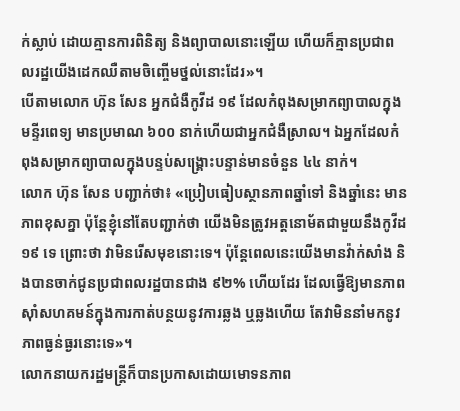ក់ស្លាប់ ដោយគ្មានការពិនិត្យ និងព្យាបាលនោះឡើយ ហើយក៏គ្មានប្រជាពលរដ្ឋយើងដេកឈឺតាមចិញ្ចើមថ្នល់នោះដែរ»។
បើតាមលោក ហ៊ុន សែន អ្នកជំងឺកូវីដ ១៩ ដែលកំពុងសម្រាកព្យាបាលក្នុងមន្ទីរពេទ្យ មានប្រមាណ ៦០០ នាក់ហើយជាអ្នកជំងឺស្រាល។ ឯអ្នកដែលកំពុងសម្រាកព្យាបាលក្នុងបន្ទប់សង្គ្រោះបន្ទាន់មានចំនួន ៤៤ នាក់។
លោក ហ៊ុន សែន បញ្ជាក់ថា៖ «ប្រៀបធៀបស្ថានភាពឆ្នាំទៅ និងឆ្នាំនេះ មានភាពខុសគ្នា ប៉ុន្តែខ្ញុំនៅតែបញ្ជាក់ថា យើងមិនត្រូវអត្តនោម័តជាមួយនឹងកូវីដ ១៩ ទេ ព្រោះថា វាមិនរើសមុខនោះទេ។ ប៉ុន្តែពេលនេះយើងមានវ៉ាក់សាំង និងបានចាក់ជូនប្រជាពលរដ្ឋបានជាង ៩២% ហើយដែរ ដែលធ្វើឱ្យមានភាពស៊ាំសហគមន៍ក្នុងការកាត់បន្ថយនូវការឆ្លង ឬឆ្លងហើយ តែវាមិននាំមកនូវភាពធ្ងន់ធ្ងរនោះទេ»។
លោកនាយករដ្ឋមន្ត្រីក៏បានប្រកាសដោយមោទនភាព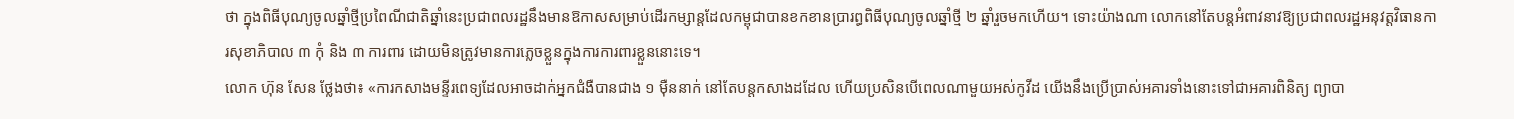ថា ក្នុងពិធីបុណ្យចូលឆ្នាំថ្មីប្រពៃណីជាតិឆ្នាំនេះប្រជាពលរដ្ឋនឹងមានឱកាសសម្រាប់ដើរកម្សាន្តដែលកម្ពុជាបានខកខានប្រារព្ធពិធីបុណ្យចូលឆ្នាំថ្មី ២ ឆ្នាំរួចមកហើយ។ ទោះយ៉ាងណា លោកនៅតែបន្តអំពាវនាវឱ្យប្រជាពលរដ្ឋអនុវត្តវិធានការសុខាភិបាល ៣ កុំ និង ៣ ការពារ ដោយមិនត្រូវមានការភ្លេចខ្លួនក្នុងការការពារខ្លួននោះទេ។
លោក ហ៊ុន សែន ថ្លែងថា៖ «ការកសាងមន្ទីរពេទ្យដែលអាចដាក់អ្នកជំងឺបានជាង ១ ម៉ឺននាក់ នៅតែបន្តកសាងដដែល ហើយប្រសិនបើពេលណាមួយអស់កូវីដ យើងនឹងប្រើប្រាស់អគារទាំងនោះទៅជាអគារពិនិត្យ ព្យាបា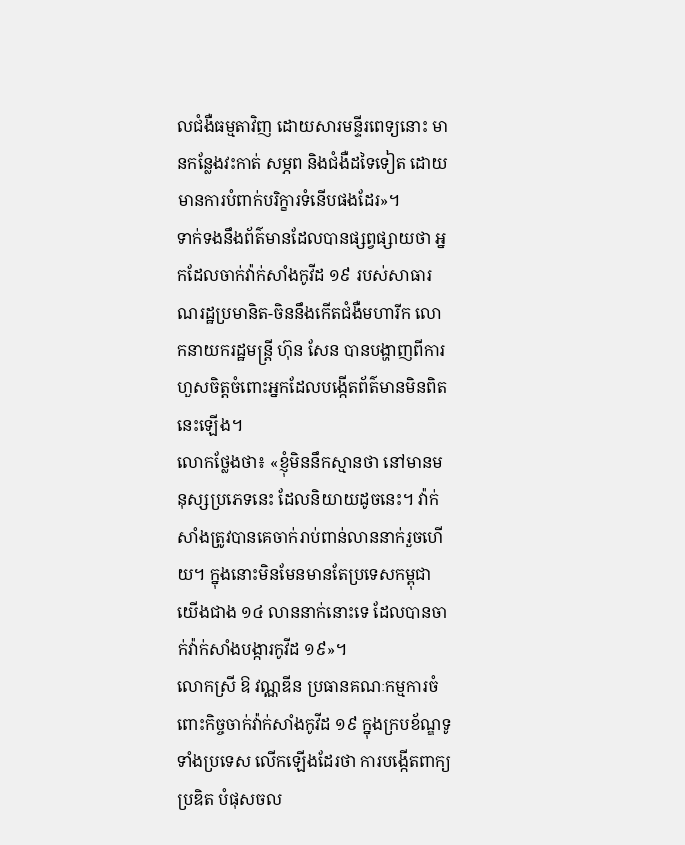លជំងឺធម្មតាវិញ ដោយសារមន្ទីរពេទ្យនោះ មានកន្លែងវះកាត់ សម្ភព និងជំងឺដទៃទៀត ដោយមានការបំពាក់បរិក្ខារទំនើបផងដែរ»។
ទាក់ទងនឹងព័ត៌មានដែលបានផ្សព្វផ្សាយថា អ្នកដែលចាក់វ៉ាក់សាំងកូវីដ ១៩ របស់សាធារណរដ្ឋប្រមានិត-ចិននឹងកើតជំងឺមហារីក លោកនាយករដ្ឋមន្ត្រី ហ៊ុន សែន បានបង្ហាញពីការហួសចិត្តចំពោះអ្នកដែលបង្កើតព័ត៌មានមិនពិតនេះឡើង។
លោកថ្លែងថា៖ «ខ្ញុំមិននឹកស្មានថា នៅមានមនុស្សប្រភេទនេះ ដែលនិយាយដូចនេះ។ វ៉ាក់សាំងត្រូវបានគេចាក់រាប់ពាន់លាននាក់រួចហើយ។ ក្នុងនោះមិនមែនមានតែប្រទេសកម្ពុជាយើងជាង ១៤ លាននាក់នោះទេ ដែលបានចាក់វ៉ាក់សាំងបង្ការកូវីដ ១៩»។
លោកស្រី ឱ វណ្ណឌីន ប្រធានគណៈកម្មការចំពោះកិច្ចចាក់វ៉ាក់សាំងកូវីដ ១៩ ក្នុងក្របខ័ណ្ឌទូទាំងប្រទេស លើកឡើងដែរថា ការបង្កើតពាក្យប្រឌិត បំផុសចល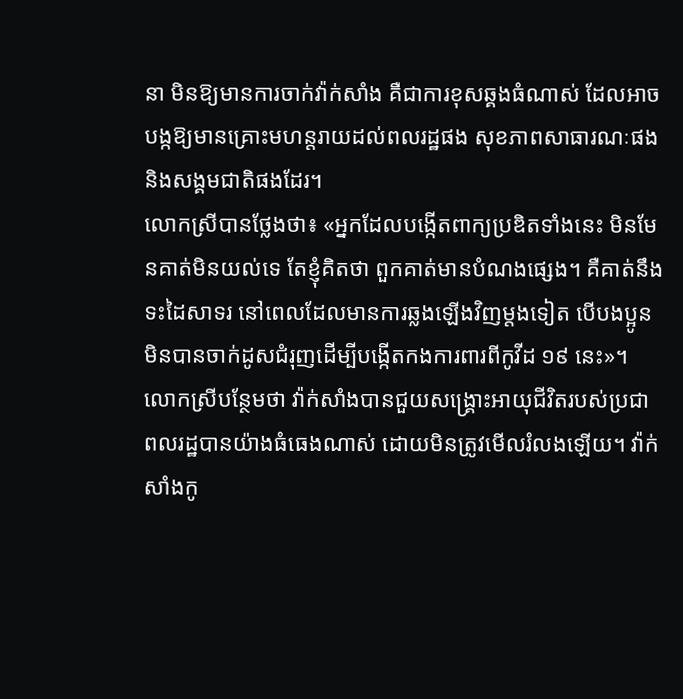នា មិនឱ្យមានការចាក់វ៉ាក់សាំង គឺជាការខុសឆ្គងធំណាស់ ដែលអាចបង្កឱ្យមានគ្រោះមហន្តរាយដល់ពលរដ្ឋផង សុខភាពសាធារណៈផង និងសង្គមជាតិផងដែរ។
លោកស្រីបានថ្លែងថា៖ «អ្នកដែលបង្កើតពាក្យប្រឌិតទាំងនេះ មិនមែនគាត់មិនយល់ទេ តែខ្ញុំគិតថា ពួកគាត់មានបំណងផ្សេង។ គឺគាត់នឹងទះដៃសាទរ នៅពេលដែលមានការឆ្លងឡើងវិញម្តងទៀត បើបងប្អូនមិនបានចាក់ដូសជំរុញដើម្បីបង្កើតកងការពារពីកូវីដ ១៩ នេះ»។
លោកស្រីបន្ថែមថា វ៉ាក់សាំងបានជួយសង្គ្រោះអាយុជីវិតរបស់ប្រជាពលរដ្ឋបានយ៉ាងធំធេងណាស់ ដោយមិនត្រូវមើលរំលងឡើយ។ វ៉ាក់សាំងកូ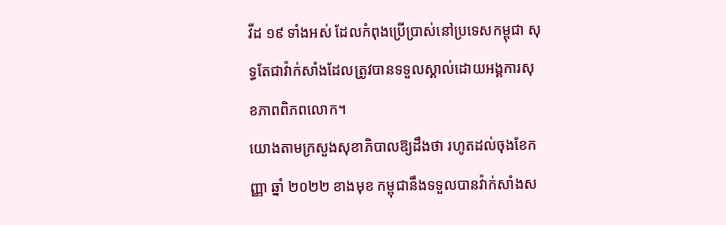វីដ ១៩ ទាំងអស់ ដែលកំពុងប្រើប្រាស់នៅប្រទេសកម្ពុជា សុទ្ធតែជាវ៉ាក់សាំងដែលត្រូវបានទទួលស្គាល់ដោយអង្គការសុខភាពពិភពលោក។
យោងតាមក្រសួងសុខាភិបាលឱ្យដឹងថា រហូតដល់ចុងខែកញ្ញា ឆ្នាំ ២០២២ ខាងមុខ កម្ពុជានឹងទទួលបានវ៉ាក់សាំងស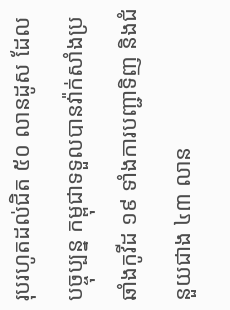រុបរហូតដល់ជិត ៥០ លានដូស ដែលបច្ចុប្បន្ន កម្ពុជាទទួលបានវ៉ាក់សាំងប្រឆាំងកូវីដ ១៩ ទាំងការបញ្ជាទិញ និងជំនួយជាង ៤៣ លាន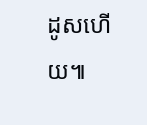ដូសហើយ៕